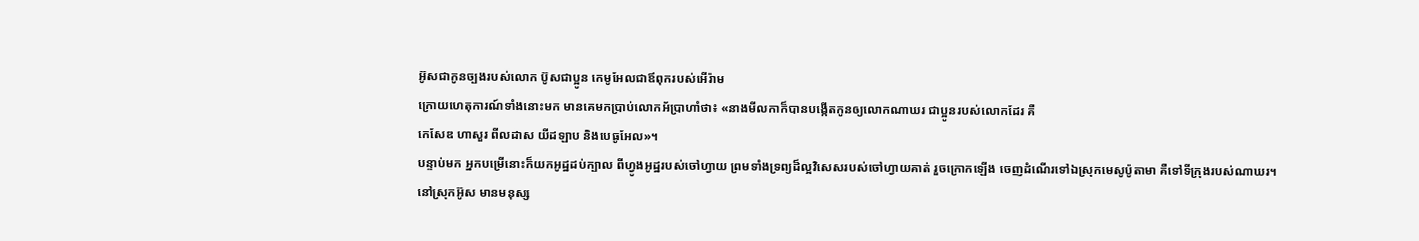អ៊ូសជាកូនច្បងរបស់លោក ប៊ូសជាប្អូន កេមូអែលជាឪពុករបស់អើរ៉ាម
ក្រោយហេតុការណ៍ទាំងនោះមក មានគេមកប្រាប់លោកអ័ប្រាហាំថា៖ «នាងមីលកាក៏បានបង្កើតកូនឲ្យលោកណាឃរ ជាប្អូនរបស់លោកដែរ គឺ
កេសែឌ ហាសួរ ពីលដាស យីដឡាប និងបេធូអែល»។
បន្ទាប់មក អ្នកបម្រើនោះក៏យកអូដ្ឋដប់ក្បាល ពីហ្វូងអូដ្ឋរបស់ចៅហ្វាយ ព្រមទាំងទ្រព្យដ៏ល្អវិសេសរបស់ចៅហ្វាយគាត់ រួចក្រោកឡើង ចេញដំណើរទៅឯស្រុកមេសូប៉ូតាមា គឺទៅទីក្រុងរបស់ណាឃរ។
នៅស្រុកអ៊ូស មានមនុស្ស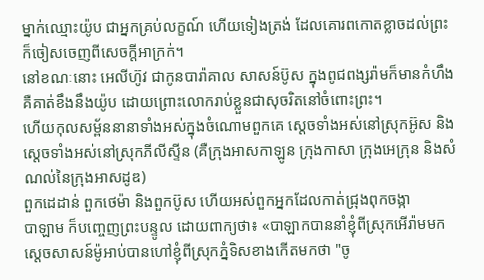ម្នាក់ឈ្មោះយ៉ូប ជាអ្នកគ្រប់លក្ខណ៍ ហើយទៀងត្រង់ ដែលគោរពកោតខ្លាចដល់ព្រះ ក៏ចៀសចេញពីសេចក្ដីអាក្រក់។
នៅខណៈនោះ អេលីហ៊ូវ ជាកូនបារ៉ាគាល សាសន៍ប៊ូស ក្នុងពូជពង្សរ៉ាមក៏មានកំហឹង គឺគាត់ខឹងនឹងយ៉ូប ដោយព្រោះលោករាប់ខ្លួនជាសុចរិតនៅចំពោះព្រះ។
ហើយកុលសម្ព័ននានាទាំងអស់ក្នុងចំណោមពួកគេ ស្តេចទាំងអស់នៅស្រុកអ៊ូស និងស្តេចទាំងអស់នៅស្រុកភីលីស្ទីន (គឺក្រុងអាសកាឡូន ក្រុងកាសា ក្រុងអេក្រុន និងសំណល់នៃក្រុងអាសដូឌ)
ពួកដេដាន់ ពួកថេម៉ា និងពួកប៊ូស ហើយអស់ពួកអ្នកដែលកាត់ជ្រុងពុកចង្កា
បាឡាម ក៏បញ្ចេញព្រះបន្ទូល ដោយពាក្យថា៖ «បាឡាកបាននាំខ្ញុំពីស្រុកអើរ៉ាមមក ស្តេចសាសន៍ម៉ូអាប់បានហៅខ្ញុំពីស្រុកភ្នំទិសខាងកើតមកថា "ចូ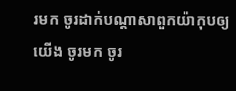រមក ចូរដាក់បណ្ដាសាពួកយ៉ាកុបឲ្យយើង ចូរមក ចូរ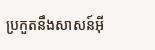ប្រកួតនឹងសាសន៍អ៊ី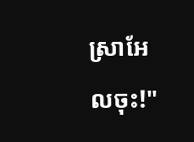ស្រាអែលចុះ!"